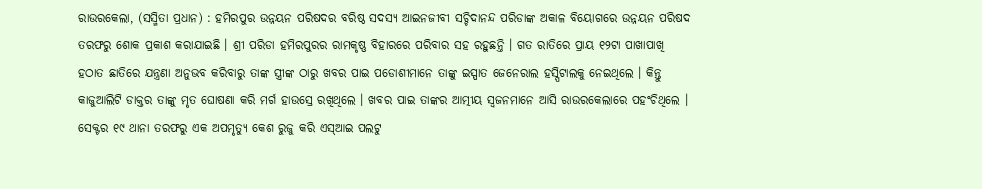ରାଉରକେଲା, (ସସ୍ମିତା ପ୍ରଧାନ) : ହମିରପୁର ଉନ୍ନୟନ ପରିଷଦର ବରିଷ୍ଠ ସଦସ୍ୟ ଆଇନଜୀବୀ ସଚ୍ଚିଦାନନ୍ଦ ପରିଡାଙ୍କ ଅକାଳ ବିୟୋଗରେ ଉନ୍ନୟନ ପରିଷଦ ତରଫରୁ ଶୋକ ପ୍ରକାଶ କରାଯାଇଛି । ଶ୍ରୀ ପରିଡା ହମିରପୁରର ରାମକୃଷ୍ଣ ବିହାରରେ ପରିବାର ସହ ରହୁଛନ୍ତି । ଗତ ରାତିରେ ପ୍ରାୟ ୧୨ଟା ପାଖାପାଖି ହଠାତ ଛାତିରେ ଯନ୍ତ୍ରଣା ଅନୁଭବ କରିବାରୁ ତାଙ୍କ ସ୍ତ୍ରୀଙ୍କ ଠାରୁ ଖବର ପାଇ ପଡୋଶୀମାନେ ତାଙ୍କୁ ଇସ୍ପାତ ଜେନେରାଲ ହସ୍ପିଟାଲକୁ ନେଇଥିଲେ । କିନ୍ତୁ କାଜୁଆଲିଟି ଡାକ୍ତର ତାଙ୍କୁ ମୃତ ଘୋଷଣା କରି ମର୍ଗ ହାଉସ୍ରେ ରଖିଥିଲେ । ଖବର ପାଇ ତାଙ୍କର ଆତ୍ମୀୟ ସ୍ୱଜନମାନେ ଆସି ରାଉରକେଲାରେ ପହଂଚିଥିଲେ । ସେକ୍ଟର ୧୯ ଥାନା ତରଫରୁ ଏକ ଅପମୃତ୍ୟୁ କେଶ ରୁଜୁ କରି ଏସ୍ଆଇ ପଲଟୁ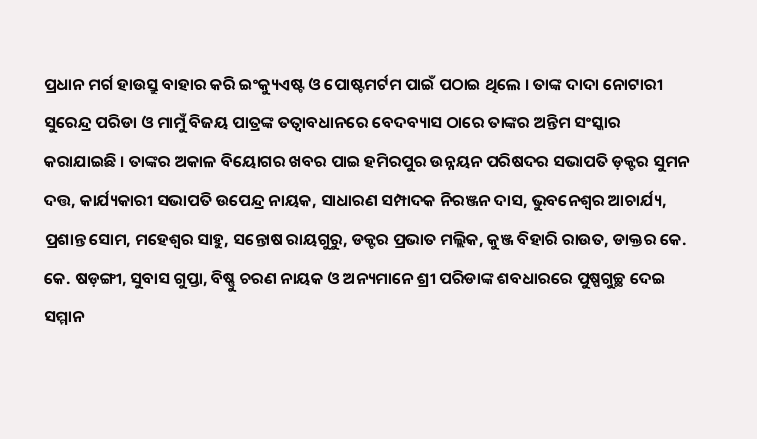ପ୍ରଧାନ ମର୍ଗ ହାଉସ୍ରୁ ବାହାର କରି ଇଂକ୍ୟୁଏଷ୍ଟ ଓ ପୋଷ୍ଟମର୍ଟମ ପାଇଁ ପଠାଇ ଥିଲେ । ତାଙ୍କ ଦାଦା ନୋଟାରୀ ସୁରେନ୍ଦ୍ର ପରିଡା ଓ ମାମୁଁ ବିଜୟ ପାତ୍ରଙ୍କ ତତ୍ୱାବଧାନରେ ବେଦବ୍ୟାସ ଠାରେ ତାଙ୍କର ଅନ୍ତିମ ସଂସ୍କାର କରାଯାଇଛି । ତାଙ୍କର ଅକାଳ ବିୟୋଗର ଖବର ପାଇ ହମିରପୁର ଉନ୍ନୟନ ପରିଷଦର ସଭାପତି ଡ଼କ୍ଟର ସୁମନ ଦତ୍ତ, କାର୍ଯ୍ୟକାରୀ ସଭାପତି ଉପେନ୍ଦ୍ର ନାୟକ, ସାଧାରଣ ସମ୍ପାଦକ ନିରଞ୍ଜନ ଦାସ, ଭୁବନେଶ୍ୱର ଆଚାର୍ଯ୍ୟ, ପ୍ରଶାନ୍ତ ସୋମ, ମହେଶ୍ୱର ସାହୁ, ସନ୍ତୋଷ ରାୟଗୁରୁ, ଡକ୍ଟର ପ୍ରଭାତ ମଲ୍ଲିକ, କୁଞ୍ଜ ବିହାରି ରାଉତ, ଡାକ୍ତର କେ. କେ. ଷଡ଼ଙ୍ଗୀ, ସୁବାସ ଗୁପ୍ତା, ବିଷ୍ଣୁ ଚରଣ ନାୟକ ଓ ଅନ୍ୟମାନେ ଶ୍ରୀ ପରିଡାଙ୍କ ଶବଧାରରେ ପୁଷ୍ପଗୁଚ୍ଛ ଦେଇ ସମ୍ମାନ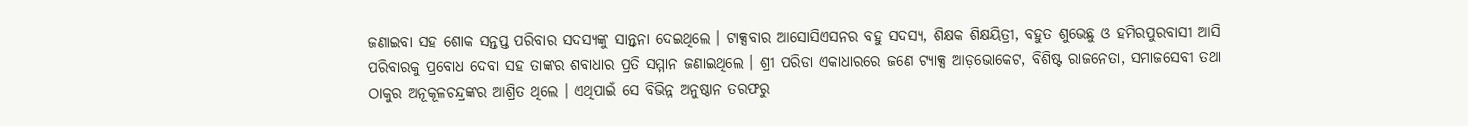ଜଣାଇବା ସହ ଶୋକ ସନ୍ତପ୍ତ ପରିବାର ସଦସ୍ୟଙ୍କୁ ସାନ୍ତ୍ୱନା ଦେଇଥିଲେ । ଟାକ୍ସବାର ଆସୋସିଏସନର ବହୁ ସଦସ୍ୟ, ଶିକ୍ଷକ ଶିକ୍ଷୟିତ୍ରୀ, ବହୁତ ଶୁଭେଛୁ ଓ ହମିରପୁରବାସୀ ଆସି ପରିବାରକୁ ପ୍ରବୋଧ ଦେବା ସହ ତାଙ୍କର ଶବାଧାର ପ୍ରତି ସମ୍ମାନ ଜଣାଇଥିଲେ । ଶ୍ରୀ ପରିଡା ଏକାଧାରରେ ଜଣେ ଟ୍ୟାକ୍ସ ଆଡ଼ଭୋକେଟ, ବିଶିଷ୍ଟ ରାଜନେତା, ସମାଜସେବୀ ତଥା ଠାକୁର ଅନୂକୂଳଚନ୍ଦ୍ରଙ୍କର ଆଶ୍ରିତ ଥିଲେ । ଏଥିପାଇଁ ସେ ବିଭିନ୍ନ ଅନୁଷ୍ଠାନ ତରଫରୁ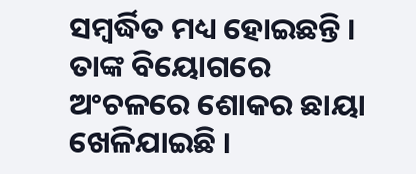ସମ୍ବର୍ଦ୍ଧିତ ମଧ୍ୟ ହୋଇଛନ୍ତି । ତାଙ୍କ ବିୟୋଗରେ ଅଂଚଳରେ ଶୋକର ଛାୟା ଖେଳିଯାଇଛି ।